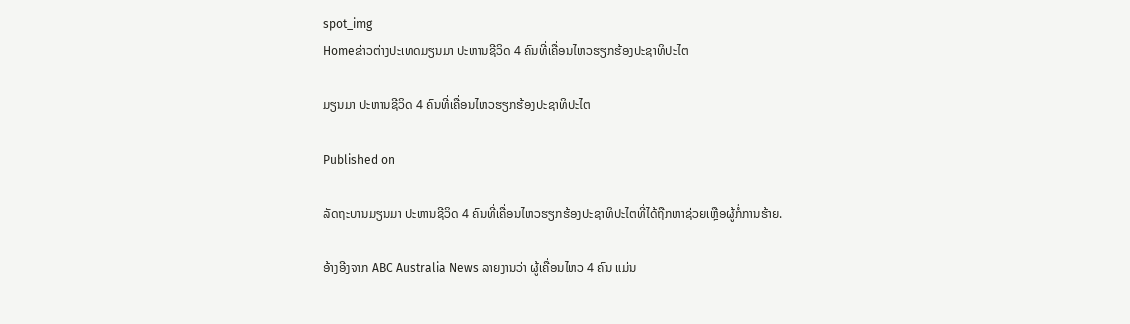spot_img
Homeຂ່າວຕ່າງປະເທດມຽນມາ ປະຫານຊີວິດ 4 ຄົນທີ່ເຄື່ອນໄຫວຮຽກຮ້ອງປະຊາທິປະໄຕ

ມຽນມາ ປະຫານຊີວິດ 4 ຄົນທີ່ເຄື່ອນໄຫວຮຽກຮ້ອງປະຊາທິປະໄຕ

Published on

ລັດຖະບານມຽນມາ ປະຫານຊີວິດ 4 ຄົນທີ່ເຄື່ອນໄຫວຮຽກຮ້ອງປະຊາທິປະໄຕທີ່ໄດ້ຖືກຫາຊ່ວຍເຫຼືອຜູ້ກໍ່ການຮ້າຍ.

ອ້າງອີງຈາກ ABC Australia News ລາຍງານວ່າ ຜູ້ເຄື່ອນໄຫວ 4 ຄົນ ແມ່ນ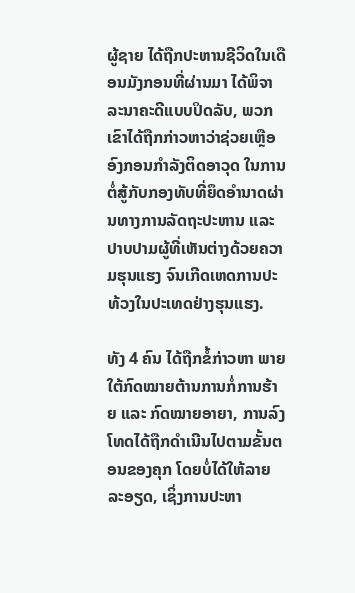ຜູ້ຊາຍ ໄດ້ຖືກປະຫານຊີວິດໃນເດືອນມັງກອນທີ່ຜ່ານມາ ໄດ້ພິຈາລະນາຄະດີແບບປິດລັບ, ພວກເຂົາໄດ້ຖືກກ່າວຫາວ່າຊ່ວຍເຫຼືອອົງກອນກຳລັງຕິດອາວຸດ ໃນການຕໍ່ສູ້ກັບກອງທັບທີ່ຍຶດອຳນາດຜ່ານທາງການລັດຖະປະຫານ ແລະ ປາບປາມຜູ້ທີ່ເຫັນຕ່າງດ້ວຍຄວາມຮຸນແຮງ ຈົນເກີດເຫດການປະທ້ວງໃນປະເທດຢ່າງຮຸນແຮງ.

ທັງ 4 ຄົນ ໄດ້ຖືກຂໍ້ກ່າວຫາ ພາຍໃຕ້ກົດໝາຍຕ້ານການກໍ່ການຮ້າຍ ແລະ ກົດໝາຍອາຍາ, ການລົງໂທດໄດ້ຖືກດຳເນີນໄປຕາມຂັ້ນຕອນຂອງຄຸກ ໂດຍບໍ່ໄດ້ໃຫ້ລາຍລະອຽດ, ເຊິ່ງການປະຫາ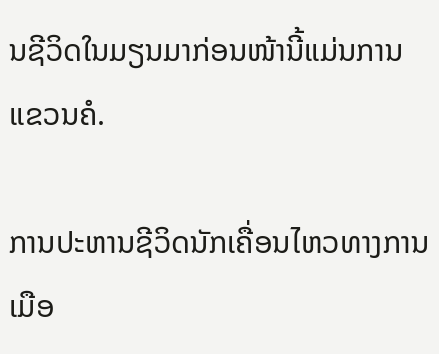ນຊີວິດໃນມຽນມາກ່ອນໜ້ານີ້ແມ່ນການແຂວນຄໍ.

ການປະຫານຊີວິດນັກເຄື່ອນໄຫວທາງການເມືອ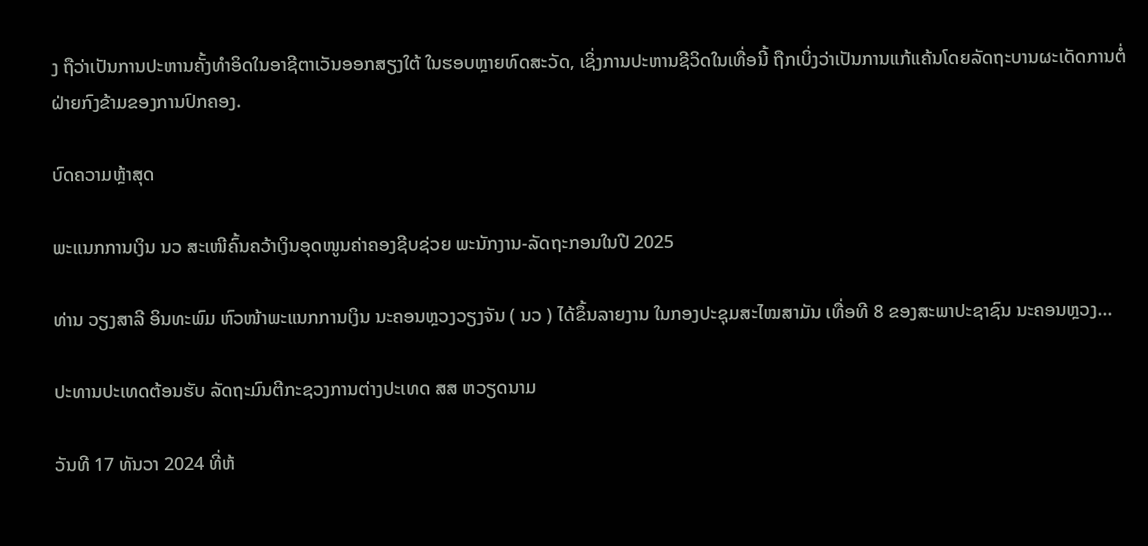ງ ຖືວ່າເປັນການປະຫານຄັ້ງທຳອິດໃນອາຊີຕາເວັນອອກສຽງໃຕ້ ໃນຮອບຫຼາຍທົດສະວັດ, ເຊິ່ງການປະຫານຊີວິດໃນເທື່ອນີ້ ຖືກເບິ່ງວ່າເປັນການແກ້ແຄ້ນໂດຍລັດຖະບານຜະເດັດການຕໍ່ຝ່າຍກົງຂ້າມຂອງການປົກຄອງ.

ບົດຄວາມຫຼ້າສຸດ

ພະແນກການເງິນ ນວ ສະເໜີຄົ້ນຄວ້າເງິນອຸດໜູນຄ່າຄອງຊີບຊ່ວຍ ພະນັກງານ-ລັດຖະກອນໃນປີ 2025

ທ່ານ ວຽງສາລີ ອິນທະພົມ ຫົວໜ້າພະແນກການເງິນ ນະຄອນຫຼວງວຽງຈັນ ( ນວ ) ໄດ້ຂຶ້ນລາຍງານ ໃນກອງປະຊຸມສະໄໝສາມັນ ເທື່ອທີ 8 ຂອງສະພາປະຊາຊົນ ນະຄອນຫຼວງ...

ປະທານປະເທດຕ້ອນຮັບ ລັດຖະມົນຕີກະຊວງການຕ່າງປະເທດ ສສ ຫວຽດນາມ

ວັນທີ 17 ທັນວາ 2024 ທີ່ຫ້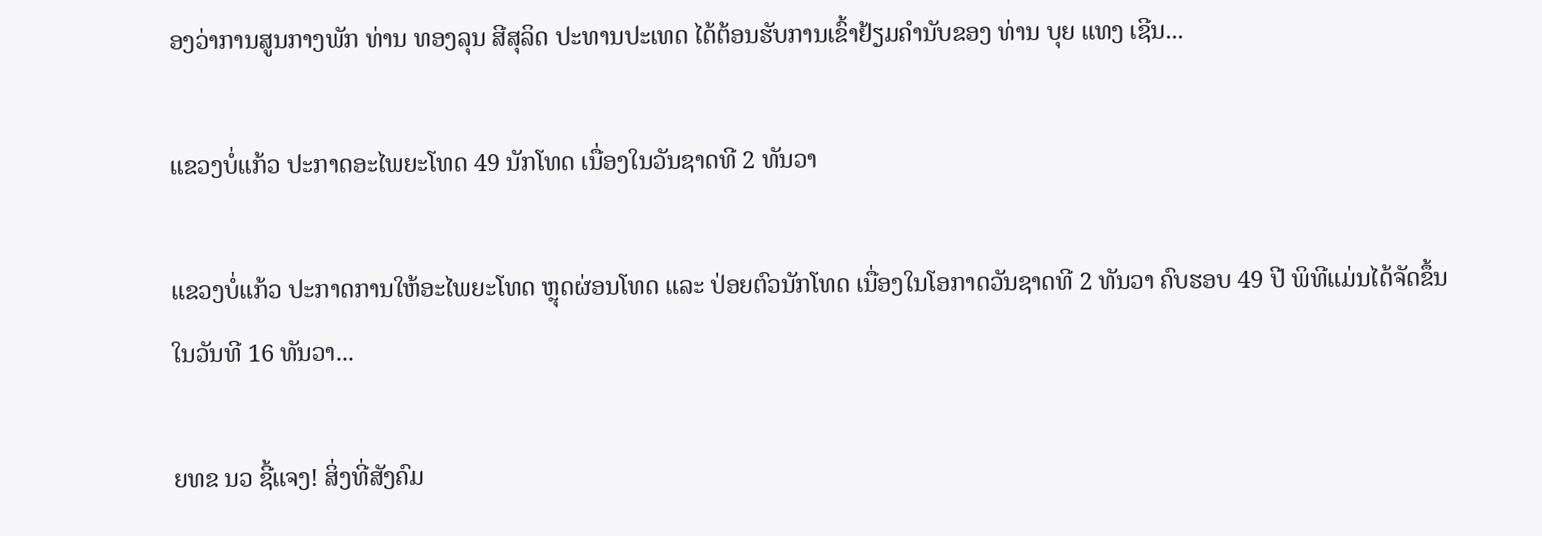ອງວ່າການສູນກາງພັກ ທ່ານ ທອງລຸນ ສີສຸລິດ ປະທານປະເທດ ໄດ້ຕ້ອນຮັບການເຂົ້າຢ້ຽມຄຳນັບຂອງ ທ່ານ ບຸຍ ແທງ ເຊີນ...

ແຂວງບໍ່ແກ້ວ ປະກາດອະໄພຍະໂທດ 49 ນັກໂທດ ເນື່ອງໃນວັນຊາດທີ 2 ທັນວາ

ແຂວງບໍ່ແກ້ວ ປະກາດການໃຫ້ອະໄພຍະໂທດ ຫຼຸດຜ່ອນໂທດ ແລະ ປ່ອຍຕົວນັກໂທດ ເນື່ອງໃນໂອກາດວັນຊາດທີ 2 ທັນວາ ຄົບຮອບ 49 ປີ ພິທີແມ່ນໄດ້ຈັດຂຶ້ນໃນວັນທີ 16 ທັນວາ...

ຍທຂ ນວ ຊີ້ແຈງ! ສິ່ງທີ່ສັງຄົມ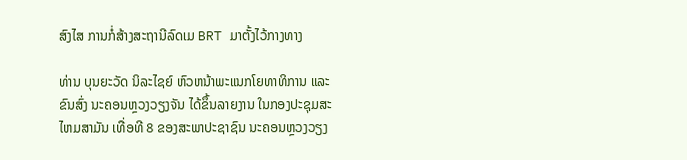ສົງໄສ ການກໍ່ສ້າງສະຖານີລົດເມ BRT ມາຕັ້ງໄວ້ກາງທາງ

ທ່ານ ບຸນຍະວັດ ນິລະໄຊຍ໌ ຫົວຫນ້າພະແນກໂຍທາທິການ ແລະ ຂົນສົ່ງ ນະຄອນຫຼວງວຽງຈັນ ໄດ້ຂຶ້ນລາຍງານ ໃນກອງປະຊຸມສະໄຫມສາມັນ ເທື່ອທີ 8 ຂອງສະພາປະຊາຊົນ ນະຄອນຫຼວງວຽງ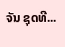ຈັນ ຊຸດທີ...